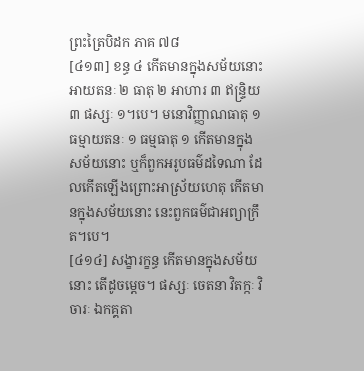ព្រះត្រៃបិដក ភាគ ៧៨
[៤១៣] ខន្ធ ៤ កើតមានក្នុងសម័យនោះ អាយតនៈ ២ ធាតុ ២ អាហារ ៣ ឥន្ទ្រិយ ៣ ផស្សៈ ១។បេ។ មនោវិញ្ញាណធាតុ ១ ធម្មាយតនៈ ១ ធម្មធាតុ ១ កើតមានក្នុងសម័យនោះ ឬក៏ពួកអរូបធម៌ដទៃណា ដែលកើតឡើងព្រោះអាស្រ័យហេតុ កើតមានក្នុងសម័យនោះ នេះពួកធម៌ជាអព្យាក្រឹត។បេ។
[៤១៤] សង្ខារក្ខន្ធ កើតមានក្នុងសម័យនោះ តើដូចម្តេច។ ផស្សៈ ចេតនា វិតក្កៈ វិចារៈ ឯកគ្គតា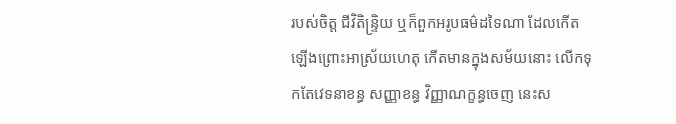របស់ចិត្ត ជីវិតិន្ទ្រិយ ឬក៏ពួកអរូបធម៌ដទៃណា ដែលកើតឡើងព្រោះអាស្រ័យហេតុ កើតមានក្នុងសម័យនោះ លើកទុកតែវេទនាខន្ធ សញ្ញាខន្ធ វិញ្ញាណក្ខន្ធចេញ នេះស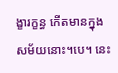ង្ខារក្ខន្ធ កើតមានក្នុងសម័យនោះ។បេ។ នេះ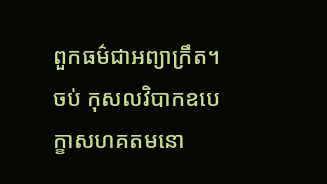ពួកធម៌ជាអព្យាក្រឹត។
ចប់ កុសលវិបាកឧបេក្ខាសហគតមនោ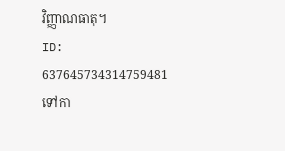វិញ្ញាណធាតុ។
ID: 637645734314759481
ទៅកា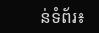ន់ទំព័រ៖